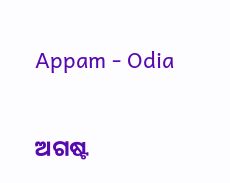Appam - Odia

ଅଗଷ୍ଟ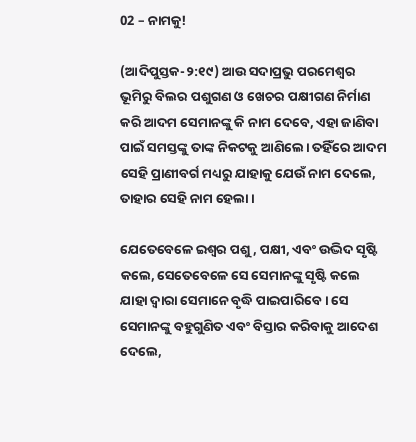02 – ନାମକୁ!

(ଆଦିପୁସ୍ତକ-୨:୧୯) ଆଉ ସଦାପ୍ରଭୁ ପରମେଶ୍ୱର ଭୂମିରୁ ବିଲର ପଶୁଗଣ ଓ ଖେଚର ପକ୍ଷୀଗଣ ନିର୍ମାଣ କରି ଆଦମ ସେମାନଙ୍କୁ କି ନାମ ଦେବେ, ଏହା ଜାଣିବା ପାଇଁ ସମସ୍ତଙ୍କୁ ତାଙ୍କ ନିକଟକୁ ଆଣିଲେ। ତହିଁରେ ଆଦମ ସେହି ପ୍ରାଣୀବର୍ଗ ମଧ୍ୟରୁ ଯାହାକୁ ଯେଉଁ ନାମ ଦେଲେ, ତାହାର ସେହି ନାମ ହେଲା।

ଯେତେବେଳେ ଇଶ୍ବର ପଶୁ, ପକ୍ଷୀ, ଏବଂ ଉଦ୍ଭିଦ ସୃଷ୍ଟି କଲେ, ସେତେବେଳେ ସେ ସେମାନଙ୍କୁ ସୃଷ୍ଟି କଲେ ଯାହା ଦ୍ୱାରା ସେମାନେ ବୃଦ୍ଧି ପାଇପାରିବେ। ସେ ସେମାନଙ୍କୁ ବହୁଗୁଣିତ ଏବଂ ବିସ୍ତାର କରିବାକୁ ଆଦେଶ ଦେଲେ,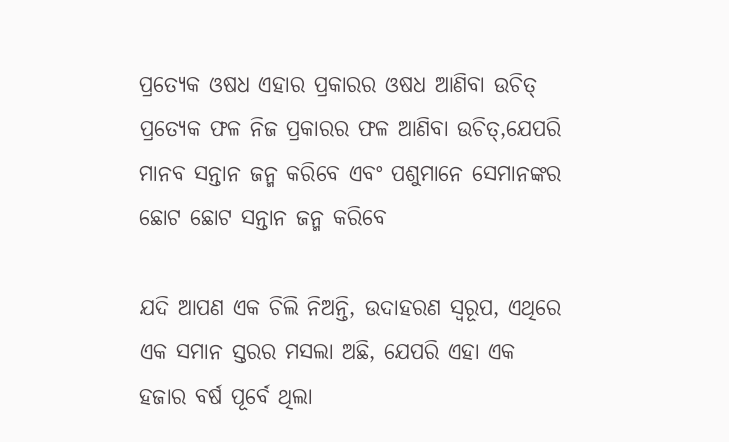ପ୍ରତ୍ୟେକ ଓଷଧ ଏହାର ପ୍ରକାରର ଓଷଧ ଆଣିବା ଉଚିତ୍ ପ୍ରତ୍ୟେକ ଫଳ ନିଜ ପ୍ରକାରର ଫଳ ଆଣିବା ଉଚିତ୍,ଯେପରି ମାନବ ସନ୍ତାନ ଜନ୍ମ କରିବେ ଏବଂ ପଶୁମାନେ ସେମାନଙ୍କର ଛୋଟ ଛୋଟ ସନ୍ତାନ ଜନ୍ମ କରିବେ

ଯଦି ଆପଣ ଏକ ଚିଲି ନିଅନ୍ତି, ଉଦାହରଣ ସ୍ୱରୂପ, ଏଥିରେ ଏକ ସମାନ ସ୍ତରର ମସଲା ଅଛି, ଯେପରି ଏହା ଏକ ହଜାର ବର୍ଷ ପୂର୍ବେ ଥିଲା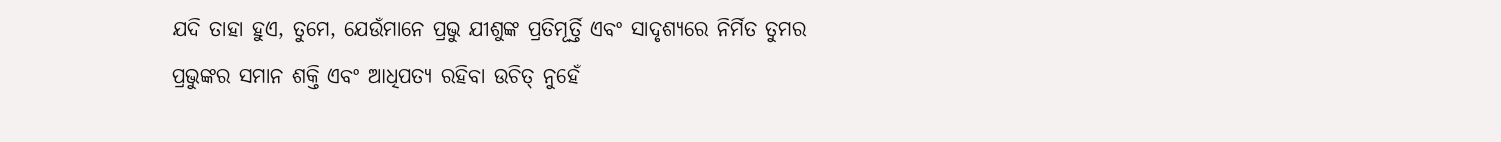ଯଦି ତାହା ହୁଏ, ତୁମେ, ଯେଉଁମାନେ ପ୍ରଭୁ ଯୀଶୁଙ୍କ ପ୍ରତିମୂର୍ତ୍ତି ଏବଂ ସାଦୃଶ୍ୟରେ ନିର୍ମିତ ତୁମର ପ୍ରଭୁଙ୍କର ସମାନ ଶକ୍ତି ଏବଂ ଆଧିପତ୍ୟ ରହିବା ଉଚିତ୍ ନୁହେଁ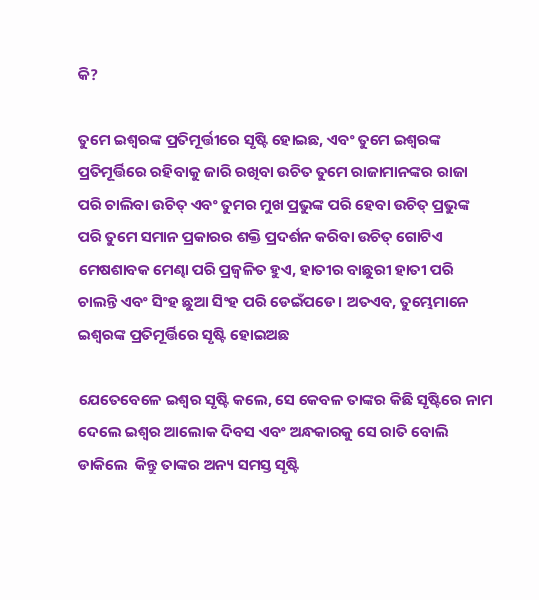କି?

ତୁମେ ଇଶ୍ବରଙ୍କ ପ୍ରତିମୂର୍ତ୍ତୀରେ ସୃଷ୍ଟି ହୋଇଛ, ଏବଂ ତୁମେ ଇଶ୍ବରଙ୍କ ପ୍ରତିମୂର୍ତ୍ତିରେ ରହିବାକୁ ଜାରି ରଖିବା ଉଚିତ ତୁମେ ରାଜାମାନଙ୍କର ରାଜା ପରି ଚାଲିବା ଉଚିତ୍ ଏବଂ ତୁମର ମୁଖ ପ୍ରଭୁଙ୍କ ପରି ହେବା ଉଚିତ୍ ପ୍ରଭୁଙ୍କ ପରି ତୁମେ ସମାନ ପ୍ରକାରର ଶକ୍ତି ପ୍ରଦର୍ଶନ କରିବା ଉଚିତ୍ ଗୋଟିଏ ମେଷଶାବକ ମେଣ୍ଢା ପରି ପ୍ରଜ୍ୱଳିତ ହୁଏ, ହାତୀର ବାଛୁରୀ ହାତୀ ପରି ଚାଲନ୍ତି ଏବଂ ସିଂହ ଛୁଆ ସିଂହ ପରି ଡେଇଁପଡେ। ଅତଏବ, ତୁମ୍ଭେମାନେ ଇଶ୍ୱରଙ୍କ ପ୍ରତିମୂର୍ତ୍ତିରେ ସୃଷ୍ଟି ହୋଇଅଛ

ଯେତେବେଳେ ଇଶ୍ବର ସୃଷ୍ଟି କଲେ, ସେ କେବଳ ତାଙ୍କର କିଛି ସୃଷ୍ଟିରେ ନାମ ଦେଲେ ଇଶ୍ବର ଆଲୋକ ଦିବସ ଏବଂ ଅନ୍ଧକାରକୁ ସେ ରାତି ବୋଲି ଡାକିଲେ  କିନ୍ତୁ ତାଙ୍କର ଅନ୍ୟ ସମସ୍ତ ସୃଷ୍ଟି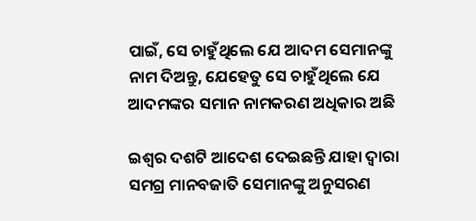ପାଇଁ, ସେ ଚାହୁଁଥିଲେ ଯେ ଆଦମ ସେମାନଙ୍କୁ ନାମ ଦିଅନ୍ତୁ, ଯେହେତୁ ସେ ଚାହୁଁଥିଲେ ଯେ ଆଦମଙ୍କର ସମାନ ନାମକରଣ ଅଧିକାର ଅଛି

ଇଶ୍ବର ଦଶଟି ଆଦେଶ ଦେଇଛନ୍ତି ଯାହା ଦ୍ୱାରା ସମଗ୍ର ମାନବଜାତି ସେମାନଙ୍କୁ ଅନୁସରଣ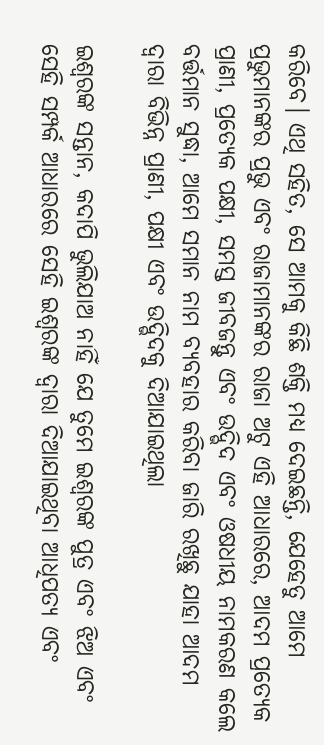କରିବେ। ଏଥି ସହିତ, ସେ ଆମକୁ କିଛି ଶକ୍ତି ମଧ୍ୟ ଦେଇଛନ୍ତି, ଯେହେତୁ ଆମେ ପ୍ରଭୁମାନଙ୍କର ପ୍ରଭୁ ଏବଂ ରାଜାମାନଙ୍କର ରାଜା ଅଟୁ ଏହି ଆଧାରରେ, ଆଦମ ପ୍ରତ୍ୟେକ ପ୍ରାଣୀ, ପ୍ରତ୍ୟେକ ପକ୍ଷୀ, ସମସ୍ତ ଜୀବଜନ୍ତୁ ଏବଂ ଉଦ୍ଭିଦ ଏବଂ ଓଷଧୀୟ ନାମକରଣ କଲେ ବର୍ତ୍ତମାନ ସୁଦ୍ଧା, ଆମେ ସମାନ ନାମ ବ୍ୟବହାର କରିବା ଜାରି ରଖିଛୁ ଯାହା ଆଦମ ଦ୍ୱାରା ବିଭିନ୍ନ ପ୍ରାଣୀ, ପକ୍ଷୀ ଏବଂ ଉଦ୍ଭିଦକୁ ଦିଆଯାଇଥିଲା

ଇଶ୍ବରଙ୍କ ସନ୍ତାନ, କଦାପି ଭୁଲିଯାଅ ନାହିଁ ଯେ ତୁମେ ଇଶ୍ବରଙ୍କ ପୁତ୍ର ଏବଂ ଝିଅ ଏବଂ ସେହି ସମ୍ପର୍କ ଆଧାରରେ ସେହି ଇଶ୍ବରଙ୍କ ଦ୍ୱାରା ଦିଆଯାଇଥିବା ଆଧିପତ୍ୟ ଏବଂ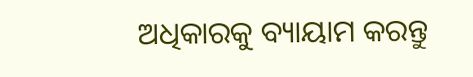ଅଧିକାରକୁ ବ୍ୟାୟାମ କରନ୍ତୁ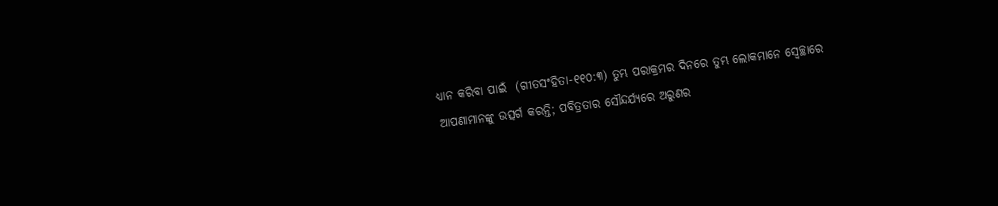ଧ୍ୟାନ କରିବା ପାଇଁ  (ଗୀତସଂହିତା-୧୧୦:୩) ତୁମ୍ଭ ପରାକ୍ରମର ଦିନରେ ତୁମ୍ଭ ଲୋକମାନେ ସ୍ୱେଚ୍ଛାରେ ଆପଣାମାନଙ୍କୁ ଉତ୍ସର୍ଗ କରନ୍ତି; ପବିତ୍ରତାର ସୌନ୍ଦର୍ଯ୍ୟରେ ଅରୁଣର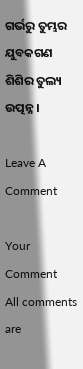ଗର୍ଭରୁ ତୁମ୍ଭର ଯୁବକଗଣ ଶିଶିର ତୁଲ୍ୟ ଉତ୍ପନ୍ନ।

Leave A Comment

Your Comment
All comments are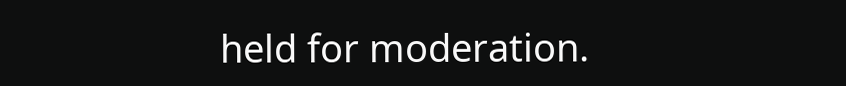held for moderation.